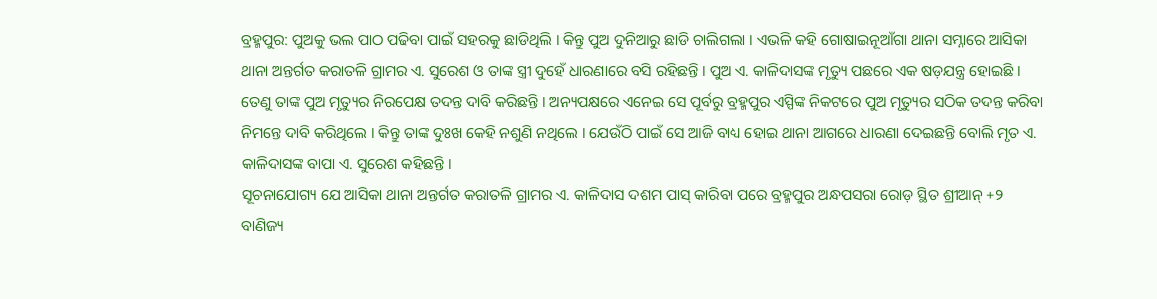ବ୍ରହ୍ମପୁର: ପୁଅକୁ ଭଲ ପାଠ ପଢିବା ପାଇଁ ସହରକୁ ଛାଡିଥିଲି । କିନ୍ତୁ ପୁଅ ଦୁନିଆରୁ ଛାଡି ଚାଲିଗଲା । ଏଭଳି କହି ଗୋଷାଇନୂଆଁଗା ଥାନା ସମ୍ନାରେ ଆସିକା ଥାନା ଅନ୍ତର୍ଗତ କରାତଳି ଗ୍ରାମର ଏ. ସୁରେଶ ଓ ତାଙ୍କ ସ୍ତ୍ରୀ ଦୁହେଁ ଧାରଣାରେ ବସି ରହିଛନ୍ତି । ପୁଅ ଏ. କାଳିଦାସଙ୍କ ମୃତ୍ୟୁ ପଛରେ ଏକ ଷଡ଼ଯନ୍ତ୍ର ହୋଇଛି । ତେଣୁ ତାଙ୍କ ପୁଅ ମୃତ୍ୟୁର ନିରପେକ୍ଷ ତଦନ୍ତ ଦାବି କରିଛନ୍ତି । ଅନ୍ୟପକ୍ଷରେ ଏନେଇ ସେ ପୂର୍ବରୁ ବ୍ରହ୍ମପୁର ଏସ୍ପିଙ୍କ ନିକଟରେ ପୁଅ ମୃତ୍ୟୁର ସଠିକ ତଦନ୍ତ କରିବା ନିମନ୍ତେ ଦାବି କରିଥିଲେ । କିନ୍ତୁ ତାଙ୍କ ଦୁଃଖ କେହି ନଶୁଣି ନଥିଲେ । ଯେଉଁଠି ପାଇଁ ସେ ଆଜି ବାଧ୍ୟ ହୋଇ ଥାନା ଆଗରେ ଧାରଣା ଦେଇଛନ୍ତି ବୋଲି ମୃତ ଏ. କାଳିଦାସଙ୍କ ବାପା ଏ. ସୁରେଶ କହିଛନ୍ତି ।
ସୂଚନାଯୋଗ୍ୟ ଯେ ଆସିକା ଥାନା ଅନ୍ତର୍ଗତ କରାତଳି ଗ୍ରାମର ଏ. କାଳିଦାସ ଦଶମ ପାସ୍ କାରିବା ପରେ ବ୍ରହ୍ମପୁର ଅନ୍ଧପସରା ରୋଡ଼ ସ୍ଥିତ ଶ୍ରୀଆନ୍ +୨ ବାଣିଜ୍ୟ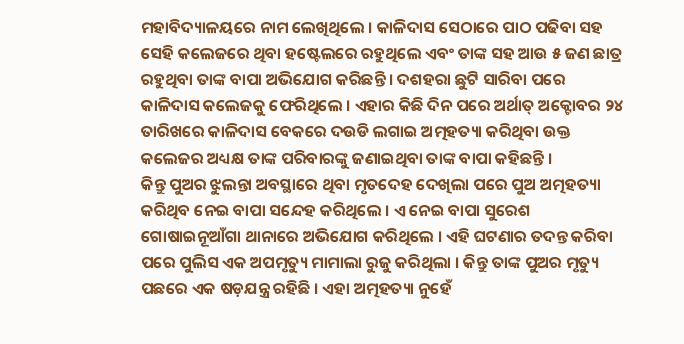ମହାବିଦ୍ୟାଳୟରେ ନାମ ଲେଖିଥିଲେ । କାଳିଦାସ ସେଠାରେ ପାଠ ପଢିବା ସହ ସେହି କଲେଜରେ ଥିବା ହଷ୍ଟେଲରେ ରହୁଥିଲେ ଏବଂ ତାଙ୍କ ସହ ଆଉ ୫ ଜଣ ଛାତ୍ର ରହୁଥିବା ତାଙ୍କ ବାପା ଅଭିଯୋଗ କରିଛନ୍ତି । ଦଶହରା ଛୁଟି ସାରିବା ପରେ କାଳିଦାସ କଲେଜକୁ ଫେରିଥିଲେ । ଏହାର କିଛି ଦିନ ପରେ ଅର୍ଥାତ୍ ଅକ୍ଟୋବର ୨୪ ତାରିଖରେ କାଳିଦାସ ବେକରେ ଦଉଡି ଲଗାଇ ଅତ୍ମହତ୍ୟା କରିଥିବା ଉକ୍ତ କଲେଜର ଅଧ୍ୟକ୍ଷ ତାଙ୍କ ପରିବାରଙ୍କୁ ଜଣାଇଥିବା ତାଙ୍କ ବାପା କହିଛନ୍ତି ।
କିନ୍ତୁ ପୁଅର ଝୁଲନ୍ତା ଅବସ୍ଥାରେ ଥିବା ମୃତଦେହ ଦେଖିଲା ପରେ ପୁଅ ଅତ୍ମହତ୍ୟା କରିଥିବ ନେଇ ବାପା ସନ୍ଦେହ କରିଥିଲେ । ଏ ନେଇ ବାପା ସୁରେଶ ଗୋଷାଇନୂଆଁଗା ଥାନାରେ ଅଭିଯୋଗ କରିଥିଲେ । ଏହି ଘଟଣାର ତଦନ୍ତ କରିବା ପରେ ପୁଲିସ ଏକ ଅପମୃତ୍ୟୁ ମାମାଲା ରୁଜୁ କରିଥିଲା । କିନ୍ତୁ ତାଙ୍କ ପୁଅର ମୃତ୍ୟୁ ପଛରେ ଏକ ଷଡ଼ଯନ୍ତ୍ର ରହିଛି । ଏହା ଅତ୍ମହତ୍ୟା ନୁହେଁ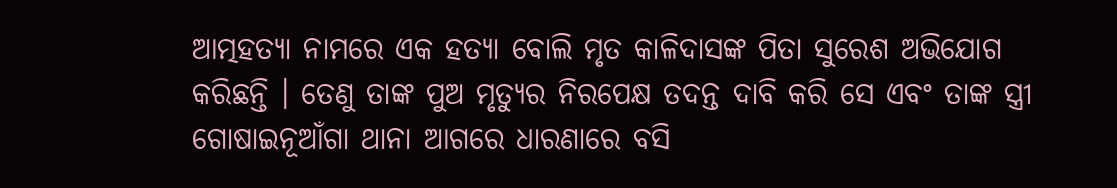ଆତ୍ମହତ୍ୟା ନାମରେ ଏକ ହତ୍ୟା ବୋଲି ମୃତ କାଳିଦାସଙ୍କ ପିତା ସୁରେଶ ଅଭିଯୋଗ କରିଛନ୍ତି । ତେଣୁ ତାଙ୍କ ପୁଅ ମୃତ୍ୟୁର ନିରପେକ୍ଷ ତଦନ୍ତ ଦାବି କରି ସେ ଏବଂ ତାଙ୍କ ସ୍ତ୍ରୀ ଗୋଷାଇନୂଆଁଗା ଥାନା ଆଗରେ ଧାରଣାରେ ବସି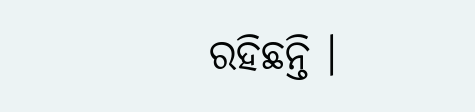ରହିଛନ୍ତି ।